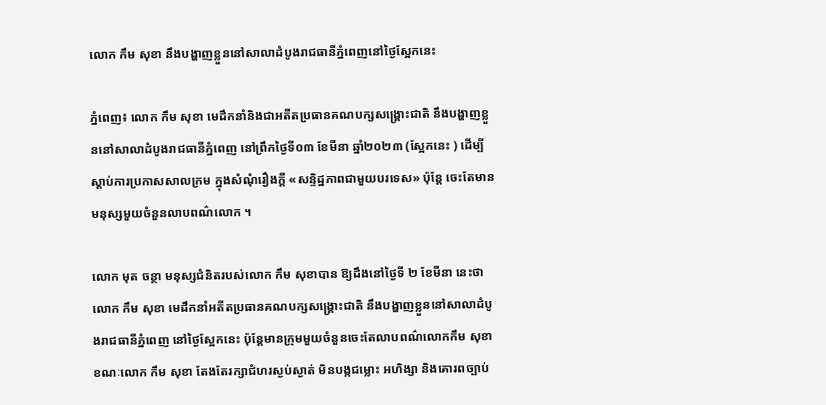លោក កឹម សុខា នឹងបង្ហាញខ្លួននៅសាលាដំបូងរាជធានីភ្នំពេញនៅថ្ងៃស្អែកនេះ

ភ្នំពេញ៖ លោក កឹម សុខា មេដឹកនាំនិងជាអតីតប្រធានគណបក្សសង្គ្រោះជាតិ នឹងបង្ហាញខ្លួននៅសាលាដំបូងរាជធានីភ្នំពេញ នៅព្រឹកថ្ងៃទី០៣ ខែមីនា ឆ្នាំ២០២៣ (ស្អែកនេះ ) ដើម្បីស្តាប់ការប្រកាសសាលក្រម ក្នុងសំណុំរឿងក្តី «សន្ទិដ្ឋភាពជាមួយបរទេស» ប៉ុន្តែ ចេះតែមានមនុស្សមួយចំនួនលាបពណ៌លោក ។

លោក មុត ចន្ថា មនុស្សជំនិតរបស់លោក កឹម សុខាបាន ឱ្យដឹងនៅថ្ងៃទី ២ ខែមីនា នេះថា លោក កឹម សុខា មេដឹកនាំអតីតប្រធានគណបក្សសង្គ្រោះជាតិ នឹងបង្ហាញខ្លួននៅសាលាដំបូងរាជធានីភ្នំពេញ នៅថ្ងៃស្អែកនេះ ប៉ុន្តែមានក្រុមមួយចំនួនចេះតែលាបពណ៌លោកកឹម សុខា ខណៈលោក កឹម សុខា តែងតែរក្សាជំហរស្ងប់ស្ងាត់ មិនបង្កជម្លោះ អហិង្សា និងគោរពច្បាប់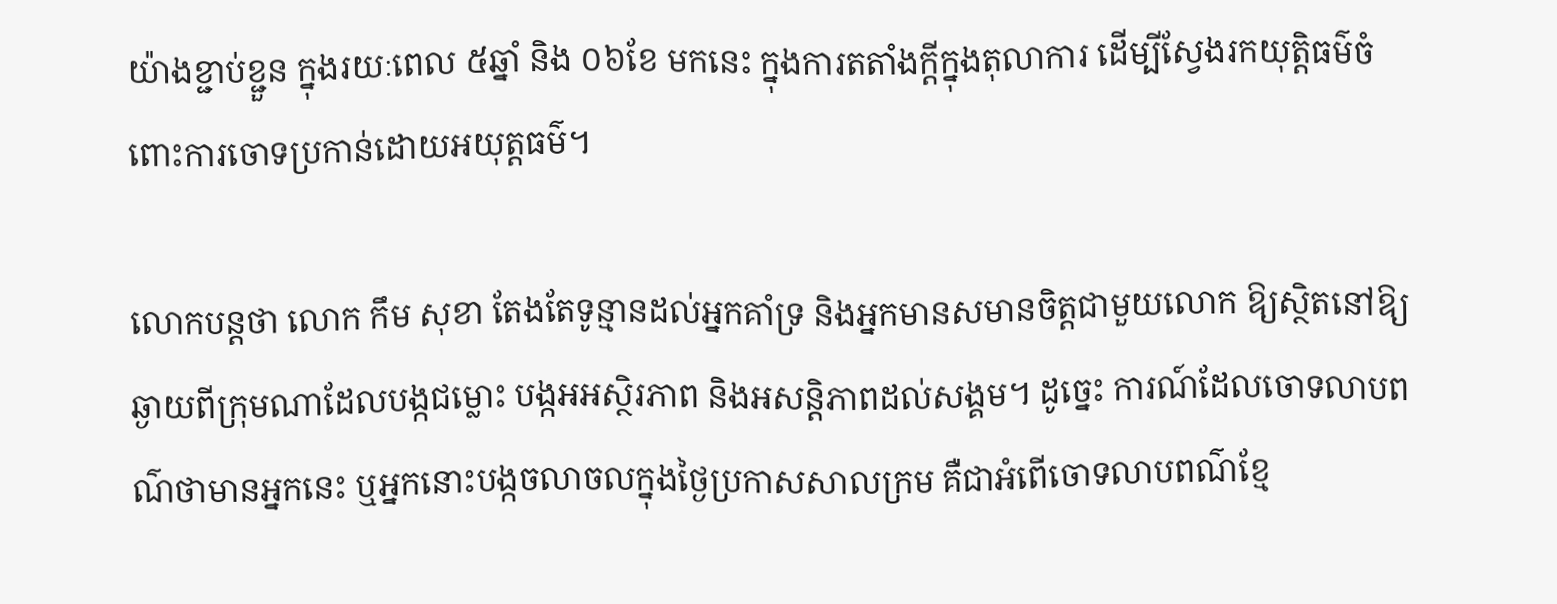យ៉ាងខ្ជាប់ខ្ជួន ក្នុងរយៈពេល ៥ឆ្នាំ និង ០៦ខែ មកនេះ ក្នុងការតតាំងក្តីក្នុងតុលាការ ដើម្បីស្វែងរកយុត្តិធម៌ចំពោះការចោទប្រកាន់ដោយអយុត្តធម៌។

លោកបន្តថា លោក កឹម សុខា តែងតែទូន្មានដល់អ្នកគាំទ្រ និងអ្នកមានសមានចិត្តជាមួយលោក ឱ្យស្ថិតនៅឱ្យឆ្ងាយពីក្រុមណាដែលបង្កជម្លោះ បង្កអអស្ថិរភាព និងអសន្តិភាពដល់សង្គម។ ដូច្នេះ ការណ៍ដែលចោទលាបពណ៌ថាមានអ្នកនេះ ឬអ្នកនោះបង្កចលាចលក្នុងថ្ងៃប្រកាសសាលក្រម គឺជាអំពើចោទលាបពណ៌ខ្មែ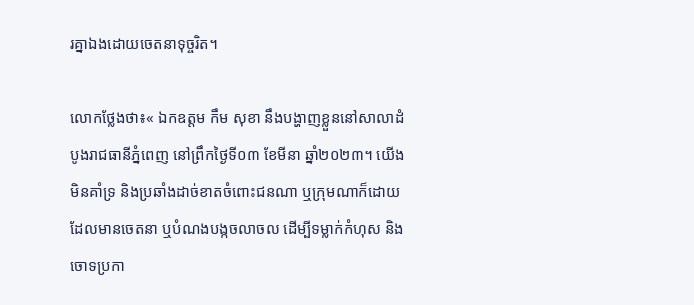រគ្នាឯងដោយចេតនាទុច្ចរិត។

លោកថ្លែងថា៖« ឯកឧត្តម កឹម សុខា នឹងបង្ហាញខ្លួននៅសាលាដំបូងរាជធានីភ្នំពេញ នៅព្រឹកថ្ងៃទី០៣ ខែមីនា ឆ្នាំ២០២៣។ យើងមិនគាំទ្រ និងប្រឆាំងដាច់ខាតចំពោះជនណា ឬក្រុមណាក៏ដោយ ដែលមានចេតនា ឬបំណងបង្កចលាចល ដើម្បីទម្លាក់កំហុស និងចោទប្រកា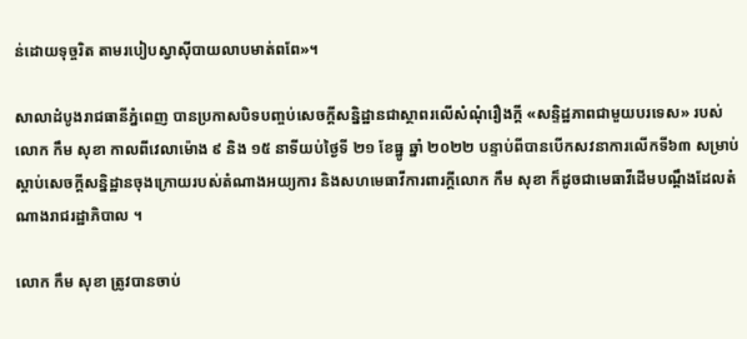ន់ដោយទុច្ចរិត តាមរបៀបស្វាស៊ីបាយលាបមាត់ពពែ»។

សាលាដំបូងរាជធានីភ្នំពេញ បានប្រកាសបិទបញ្ចប់សេចក្តីសន្និដ្ឋានជាស្ថាពរលើសំណុំរឿងក្តី «សន្ទិដ្ឋភាពជាមួយបរទេស» របស់លោក កឹម សុខា កាលពីវេលាម៉ោង ៩ និង ១៥ នាទីយប់ថ្ងៃទី ២១ ខែធ្នូ ឆ្នាំ ២០២២ បន្ទាប់ពីបានបើកសវនាការលើកទី៦៣ សម្រាប់ស្តាប់សេចក្តីសន្និដ្ឋានចុងក្រោយរបស់តំណាងអយ្យការ និងសហមេធាវីការពារក្តីលោក កឹម សុខា ក៏ដូចជាមេធាវីដើមបណ្តឹងដែលតំណាងរាជរដ្ឋាភិបាល ។

លោក កឹម សុខា ត្រូវបានចាប់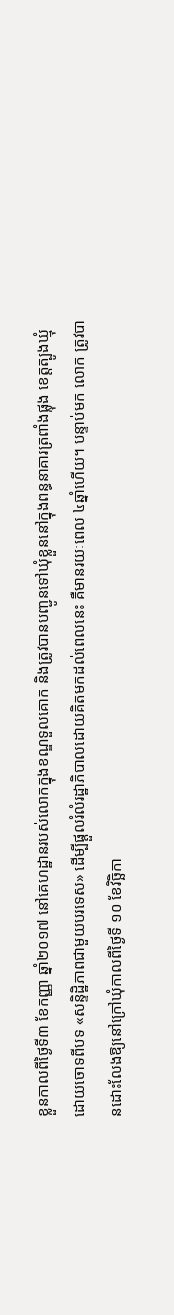ខ្លួនកាលពីថ្ងៃទី៣ ខែកញ្ញា ឆ្នាំ២០១៧ នៅគេហដ្ឋានរបស់លោកក្នុងខណ្ឌទួលគោក និងត្រូវបានបញ្ជូនទៅឃុំខ្លួននៅក្នុងពន្ធនាគារត្រពាំងផ្លុង ខេត្តត្បូងឃ្មុំ ដោយចោទពីបទ «សន្ទិដ្ឋិភាពជាមួយបរទេស» ដើម្បីផ្តួលរំលំរដ្ឋាភិបាលដោយគិតមកដល់ពេលនេះ គឺមានរយៈពេល ៤ឆ្នាំហើយ។ បន្ទាប់មក លោក ត្រូវបានដោះលែងឱ្យនៅក្រៅឃុំកាលពីថ្ងៃទី ១០ ខែវិច្ឆិកា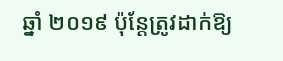ឆ្នាំ ២០១៩ ប៉ុន្តែត្រូវដាក់ឱ្យ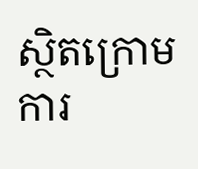ស្ថិតក្រោមការ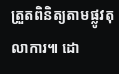ត្រួតពិនិត្យតាមផ្លូវតុលាការ៕ ដោ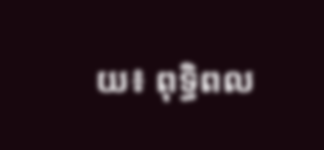យ៖ ពុទ្ធិពល